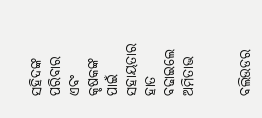ସହିଦଙ୍କ ପରିବାର ଏବଂ କୃଷକଙ୍କ ପାଇଁ ସହାୟତାର ହାତ ବଢାଇଲେ ଅମିତାଭ


ବଲିଉଡର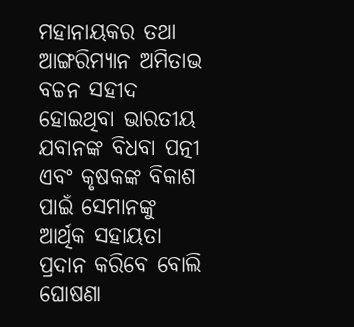ମହାନାୟକର ତଥା ଆଙ୍ଗରିମ୍ୟାନ ଅମିତାଭ ବଚ୍ଚନ ସହୀଦ ହୋଇଥିବା ଭାରତୀୟ ଯବାନଙ୍କ ବିଧବା ପତ୍ନୀ ଏବଂ କୃଷକଙ୍କ ବିକାଶ ପାଇଁ ସେମାନଙ୍କୁ ଆର୍ଥିକ ସହାୟତା ପ୍ରଦାନ କରିବେ ବୋଲି ଘୋଷଣା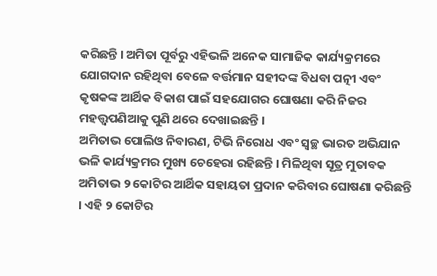କରିଛନ୍ତି । ଅମିତା ପୂର୍ବରୁ ଏହିଭଳି ଅନେକ ସାମାଜିକ କାର୍ଯ୍ୟକ୍ରମରେ ଯୋଗଦାନ ରହିଥିବା ବେଳେ ବର୍ତ୍ତମାନ ସହୀଦଙ୍କ ବିଧବା ପତ୍ନୀ ଏବଂ କୃଷକଙ୍କ ଆର୍ଥିକ ବିକାଶ ପାଇଁ ସହଯୋଗର ଘୋଷଣା କରି ନିଜର ମହତ୍ତ୍ୱପଣିଆକୁ ପୁଣି ଥରେ ଦେଖାଇଛନ୍ତି ।
ଅମିତାଭ ପୋଲିଓ ନିବାରଣ, ଟିଭି ନିରୋଧ ଏବଂ ସ୍ୱଚ୍ଛ ଭାରତ ଅଭିଯାନ ଭଳି କାର୍ଯ୍ୟକ୍ରମର ମୁଖ୍ୟ ଚେହେରା ରହିଛନ୍ତି । ମିଳିଥିବା ସୂତ୍ର ମୁତାବକ ଅମିତାଭ ୨ କୋଟିର ଆର୍ଥିକ ସହାୟତା ପ୍ରଦାନ କରିବାର ଘୋଷଣା କରିଛନ୍ତି । ଏହି ୨ କୋଟିର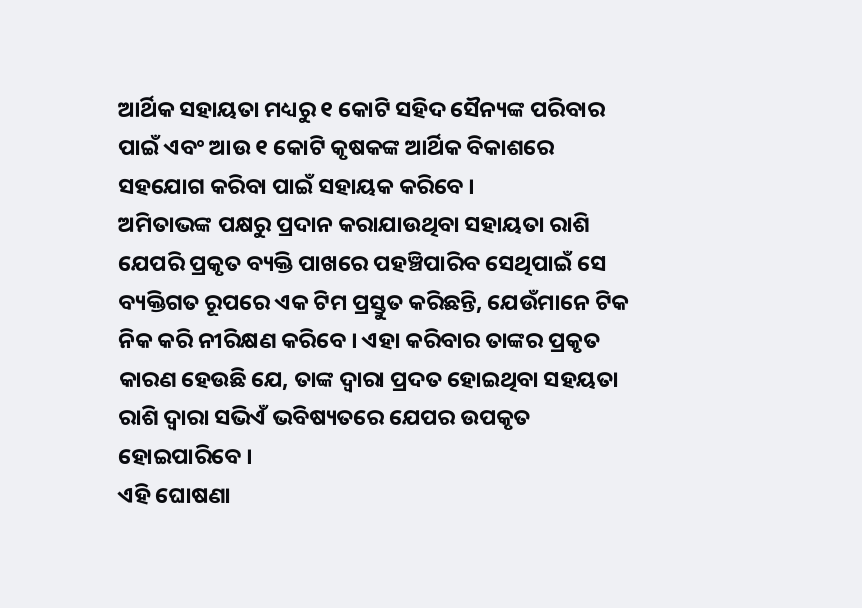ଆର୍ଥିକ ସହାୟତା ମଧ୍ୟରୁ ୧ କୋଟି ସହିଦ ସୈନ୍ୟଙ୍କ ପରିବାର ପାଇଁ ଏବଂ ଆଉ ୧ କୋଟି କୃଷକଙ୍କ ଆର୍ଥିକ ବିକାଶରେ ସହଯୋଗ କରିବା ପାଇଁ ସହାୟକ କରିବେ ।
ଅମିତାଭଙ୍କ ପକ୍ଷରୁ ପ୍ରଦାନ କରାଯାଉଥିବା ସହାୟତା ରାଶି ଯେପରି ପ୍ରକୃତ ବ୍ୟକ୍ତି ପାଖରେ ପହଞ୍ଚିପାରିବ ସେଥିପାଇଁ ସେ ବ୍ୟକ୍ତିଗତ ରୂପରେ ଏକ ଟିମ ପ୍ରସ୍ତୁତ କରିଛନ୍ତି, ଯେଉଁମାନେ ଟିକ ନିକ କରି ନୀରିକ୍ଷଣ କରିବେ । ଏହା କରିବାର ତାଙ୍କର ପ୍ରକୃତ କାରଣ ହେଉଛି ଯେ, ତାଙ୍କ ଦ୍ୱାରା ପ୍ରଦତ ହୋଇଥିବା ସହୟତା ରାଶି ଦ୍ୱାରା ସଭିଏଁ ଭବିଷ୍ୟତରେ ଯେପର ଉପକୃତ ହୋଇପାରିବେ ।
ଏହି ଘୋଷଣା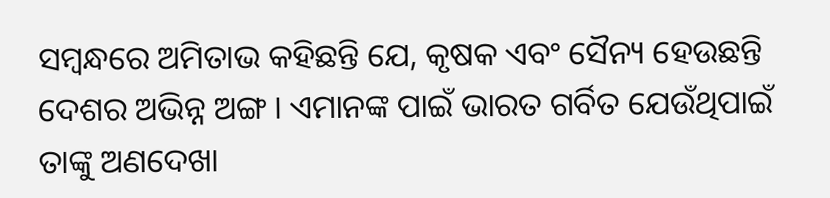ସମ୍ବନ୍ଧରେ ଅମିତାଭ କହିଛନ୍ତି ଯେ, କୃଷକ ଏବଂ ସୈନ୍ୟ ହେଉଛନ୍ତି ଦେଶର ଅଭିନ୍ନ ଅଙ୍ଗ । ଏମାନଙ୍କ ପାଇଁ ଭାରତ ଗର୍ବିତ ଯେଉଁଥିପାଇଁ ତାଙ୍କୁ ଅଣଦେଖା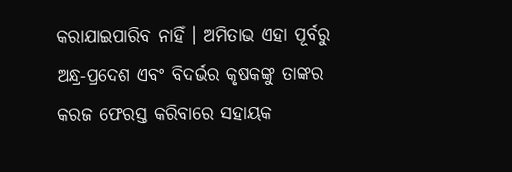କରାଯାଇପାରିବ ନାହିଁ । ଅମିତାଭ ଏହା ପୂର୍ବରୁ ଅନ୍ଧ୍ର-ପ୍ରଦେଶ ଏବଂ ବିଦର୍ଭର କୃଷକଙ୍କୁ ତାଙ୍କର କରଜ ଫେରସ୍ତ କରିବାରେ ସହାୟକ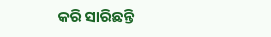କରି ସାରିଛନ୍ତି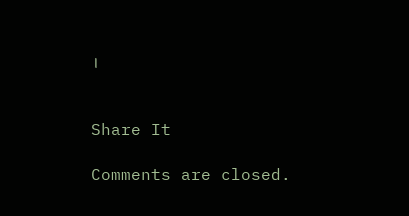।


Share It

Comments are closed.